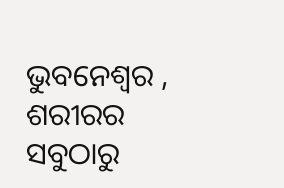ଭୁବନେଶ୍ୱର , ଶରୀରର ସବୁଠାରୁ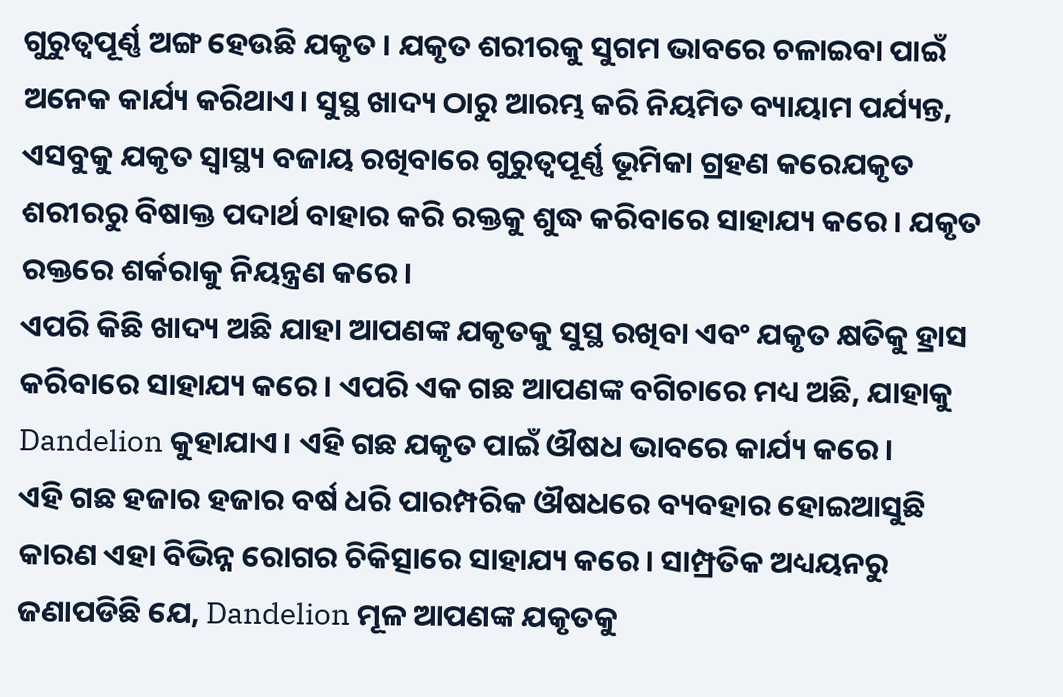ଗୁରୁତ୍ୱପୂର୍ଣ୍ଣ ଅଙ୍ଗ ହେଉଛି ଯକୃତ । ଯକୃତ ଶରୀରକୁ ସୁଗମ ଭାବରେ ଚଳାଇବା ପାଇଁ ଅନେକ କାର୍ଯ୍ୟ କରିଥାଏ। ସୁସ୍ଥ ଖାଦ୍ୟ ଠାରୁ ଆରମ୍ଭ କରି ନିୟମିତ ବ୍ୟାୟାମ ପର୍ଯ୍ୟନ୍ତ, ଏସବୁକୁ ଯକୃତ ସ୍ୱାସ୍ଥ୍ୟ ବଜାୟ ରଖିବାରେ ଗୁରୁତ୍ୱପୂର୍ଣ୍ଣ ଭୂମିକା ଗ୍ରହଣ କରେଯକୃତ ଶରୀରରୁ ବିଷାକ୍ତ ପଦାର୍ଥ ବାହାର କରି ରକ୍ତକୁ ଶୁଦ୍ଧ କରିବାରେ ସାହାଯ୍ୟ କରେ। ଯକୃତ ରକ୍ତରେ ଶର୍କରାକୁ ନିୟନ୍ତ୍ରଣ କରେ।
ଏପରି କିଛି ଖାଦ୍ୟ ଅଛି ଯାହା ଆପଣଙ୍କ ଯକୃତକୁ ସୁସ୍ଥ ରଖିବା ଏବଂ ଯକୃତ କ୍ଷତିକୁ ହ୍ରାସ କରିବାରେ ସାହାଯ୍ୟ କରେ। ଏପରି ଏକ ଗଛ ଆପଣଙ୍କ ବଗିଚାରେ ମଧ୍ୟ ଅଛି, ଯାହାକୁ Dandelion କୁହାଯାଏ। ଏହି ଗଛ ଯକୃତ ପାଇଁ ଔଷଧ ଭାବରେ କାର୍ଯ୍ୟ କରେ।
ଏହି ଗଛ ହଜାର ହଜାର ବର୍ଷ ଧରି ପାରମ୍ପରିକ ଔଷଧରେ ବ୍ୟବହାର ହୋଇଆସୁଛି କାରଣ ଏହା ବିଭିନ୍ନ ରୋଗର ଚିକିତ୍ସାରେ ସାହାଯ୍ୟ କରେ। ସାମ୍ପ୍ରତିକ ଅଧ୍ୟୟନରୁ ଜଣାପଡିଛି ଯେ, Dandelion ମୂଳ ଆପଣଙ୍କ ଯକୃତକୁ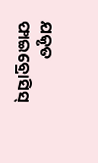ଯକୃତ ଫାଇବ୍ରୋସିସ୍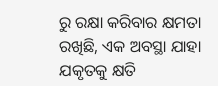ରୁ ରକ୍ଷା କରିବାର କ୍ଷମତା ରଖିଛି, ଏକ ଅବସ୍ଥା ଯାହା ଯକୃତକୁ କ୍ଷତି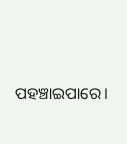ପହଞ୍ଚାଇପାରେ।